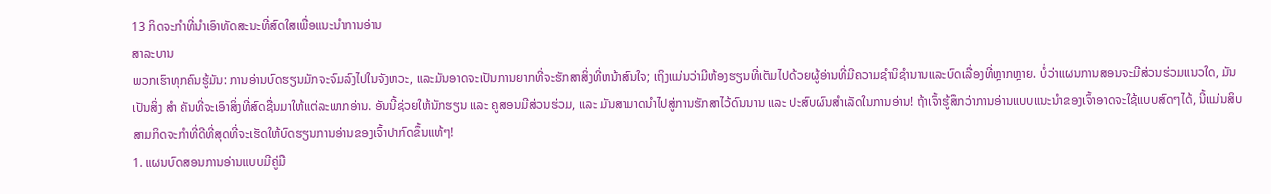13 ກິດຈະກໍາທີ່ນໍາເອົາທັດສະນະທີ່ສົດໃສເພື່ອແນະນໍາການອ່ານ
ສາລະບານ
ພວກເຮົາທຸກຄົນຮູ້ມັນ: ການອ່ານບົດຮຽນມັກຈະຈົມລົງໄປໃນຈັງຫວະ, ແລະມັນອາດຈະເປັນການຍາກທີ່ຈະຮັກສາສິ່ງທີ່ຫນ້າສົນໃຈ; ເຖິງແມ່ນວ່າມີຫ້ອງຮຽນທີ່ເຕັມໄປດ້ວຍຜູ້ອ່ານທີ່ມີຄວາມຊໍານິຊໍານານແລະບົດເລື່ອງທີ່ຫຼາກຫຼາຍ. ບໍ່ວ່າແຜນການສອນຈະມີສ່ວນຮ່ວມແນວໃດ, ມັນເປັນສິ່ງ ສຳ ຄັນທີ່ຈະເອົາສິ່ງທີ່ສົດຊື່ນມາໃຫ້ແຕ່ລະພາກອ່ານ. ອັນນີ້ຊ່ວຍໃຫ້ນັກຮຽນ ແລະ ຄູສອນມີສ່ວນຮ່ວມ, ແລະ ມັນສາມາດນຳໄປສູ່ການຮັກສາໄວ້ດົນນານ ແລະ ປະສົບຜົນສຳເລັດໃນການອ່ານ! ຖ້າເຈົ້າຮູ້ສຶກວ່າການອ່ານແບບແນະນຳຂອງເຈົ້າອາດຈະໃຊ້ແບບສົດໆໄດ້, ນີ້ແມ່ນສິບສາມກິດຈະກຳທີ່ດີທີ່ສຸດທີ່ຈະເຮັດໃຫ້ບົດຮຽນການອ່ານຂອງເຈົ້າປາກົດຂຶ້ນແທ້ໆ!
1. ແຜນບົດສອນການອ່ານແບບມີຄູ່ມື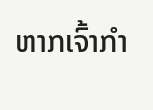ຫາກເຈົ້າກຳ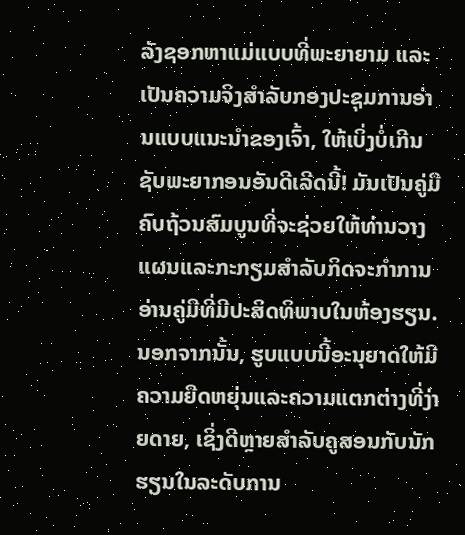ລັງຊອກຫາແມ່ແບບທີ່ພະຍາຍາມ ແລະ ເປັນຄວາມຈິງສຳລັບກອງປະຊຸມການອ່ານແບບແນະນຳຂອງເຈົ້າ, ໃຫ້ເບິ່ງບໍ່ເກີນຊັບພະຍາກອນອັນດີເລີດນີ້! ມັນເປັນຄູ່ມືຄົບຖ້ວນສົມບູນທີ່ຈະຊ່ວຍໃຫ້ທ່ານວາງແຜນແລະກະກຽມສໍາລັບກິດຈະກໍາການອ່ານຄູ່ມືທີ່ມີປະສິດທິພາບໃນຫ້ອງຮຽນ. ນອກຈາກນັ້ນ, ຮູບແບບນີ້ອະນຸຍາດໃຫ້ມີຄວາມຍືດຫຍຸ່ນແລະຄວາມແຕກຕ່າງທີ່ງ່າຍດາຍ, ເຊິ່ງດີຫຼາຍສໍາລັບຄູສອນກັບນັກຮຽນໃນລະດັບການ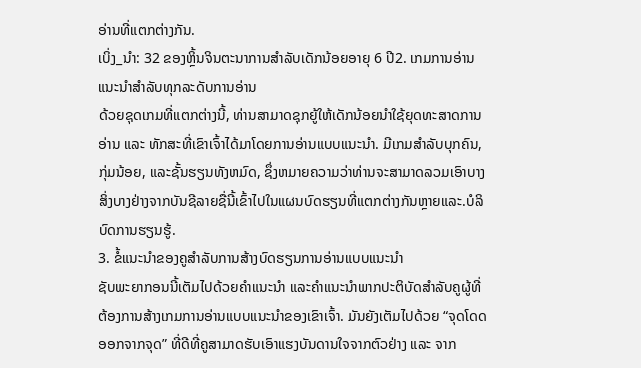ອ່ານທີ່ແຕກຕ່າງກັນ.
ເບິ່ງ_ນຳ: 32 ຂອງຫຼິ້ນຈິນຕະນາການສໍາລັບເດັກນ້ອຍອາຍຸ 6 ປີ2. ເກມການອ່ານແນະນຳສຳລັບທຸກລະດັບການອ່ານ
ດ້ວຍຊຸດເກມທີ່ແຕກຕ່າງນີ້, ທ່ານສາມາດຊຸກຍູ້ໃຫ້ເດັກນ້ອຍນຳໃຊ້ຍຸດທະສາດການອ່ານ ແລະ ທັກສະທີ່ເຂົາເຈົ້າໄດ້ມາໂດຍການອ່ານແບບແນະນຳ. ມີເກມສໍາລັບບຸກຄົນ, ກຸ່ມນ້ອຍ, ແລະຊັ້ນຮຽນທັງຫມົດ, ຊຶ່ງຫມາຍຄວາມວ່າທ່ານຈະສາມາດລວມເອົາບາງສິ່ງບາງຢ່າງຈາກບັນຊີລາຍຊື່ນີ້ເຂົ້າໄປໃນແຜນບົດຮຽນທີ່ແຕກຕ່າງກັນຫຼາຍແລະ.ບໍລິບົດການຮຽນຮູ້.
3. ຂໍ້ແນະນຳຂອງຄູສຳລັບການສ້າງບົດຮຽນການອ່ານແບບແນະນຳ
ຊັບພະຍາກອນນີ້ເຕັມໄປດ້ວຍຄຳແນະນຳ ແລະຄຳແນະນຳພາກປະຕິບັດສຳລັບຄູຜູ້ທີ່ຕ້ອງການສ້າງເກມການອ່ານແບບແນະນຳຂອງເຂົາເຈົ້າ. ມັນຍັງເຕັມໄປດ້ວຍ “ຈຸດໂດດອອກຈາກຈຸດ” ທີ່ດີທີ່ຄູສາມາດຮັບເອົາແຮງບັນດານໃຈຈາກຕົວຢ່າງ ແລະ ຈາກ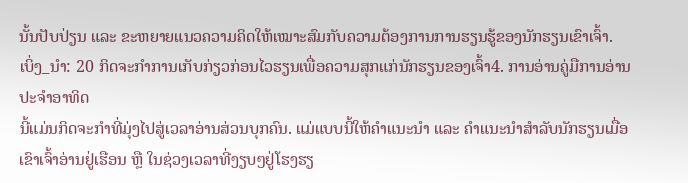ນັ້ນປັບປ່ຽນ ແລະ ຂະຫຍາຍແນວຄວາມຄິດໃຫ້ເໝາະສົມກັບຄວາມຕ້ອງການການຮຽນຮູ້ຂອງນັກຮຽນເຂົາເຈົ້າ.
ເບິ່ງ_ນຳ: 20 ກິດຈະກໍາການເກັບກ່ຽວກ່ອນໄວຮຽນເພື່ອຄວາມສຸກແກ່ນັກຮຽນຂອງເຈົ້າ4. ການອ່ານຄູ່ມືການອ່ານປະຈໍາອາທິດ
ນີ້ແມ່ນກິດຈະກໍາທີ່ມຸ່ງໄປສູ່ເວລາອ່ານສ່ວນບຸກຄົນ. ແມ່ແບບນີ້ໃຫ້ຄຳແນະນຳ ແລະ ຄຳແນະນຳສຳລັບນັກຮຽນເມື່ອເຂົາເຈົ້າອ່ານຢູ່ເຮືອນ ຫຼື ໃນຊ່ວງເວລາທີ່ງຽບໆຢູ່ໂຮງຮຽ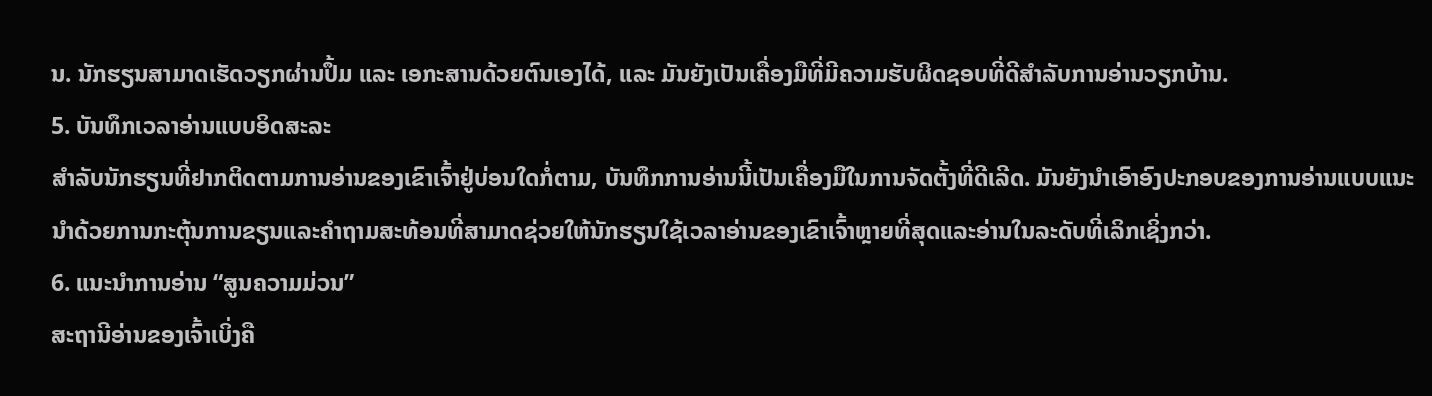ນ. ນັກຮຽນສາມາດເຮັດວຽກຜ່ານປຶ້ມ ແລະ ເອກະສານດ້ວຍຕົນເອງໄດ້, ແລະ ມັນຍັງເປັນເຄື່ອງມືທີ່ມີຄວາມຮັບຜິດຊອບທີ່ດີສຳລັບການອ່ານວຽກບ້ານ.
5. ບັນທຶກເວລາອ່ານແບບອິດສະລະ
ສຳລັບນັກຮຽນທີ່ຢາກຕິດຕາມການອ່ານຂອງເຂົາເຈົ້າຢູ່ບ່ອນໃດກໍ່ຕາມ, ບັນທຶກການອ່ານນີ້ເປັນເຄື່ອງມືໃນການຈັດຕັ້ງທີ່ດີເລີດ. ມັນຍັງນໍາເອົາອົງປະກອບຂອງການອ່ານແບບແນະນໍາດ້ວຍການກະຕຸ້ນການຂຽນແລະຄໍາຖາມສະທ້ອນທີ່ສາມາດຊ່ວຍໃຫ້ນັກຮຽນໃຊ້ເວລາອ່ານຂອງເຂົາເຈົ້າຫຼາຍທີ່ສຸດແລະອ່ານໃນລະດັບທີ່ເລິກເຊິ່ງກວ່າ.
6. ແນະນຳການອ່ານ “ສູນຄວາມມ່ວນ”
ສະຖານີອ່ານຂອງເຈົ້າເບິ່ງຄື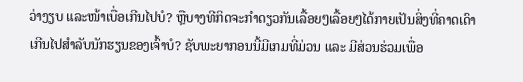ວ່າງຽບ ແລະໜ້າເບື່ອເກີນໄປບໍ? ຫຼືບາງທີກິດຈະກໍາດຽວກັນເລື້ອຍໆເລື້ອຍໆໄດ້ກາຍເປັນສິ່ງທີ່ຄາດເດົາເກີນໄປສໍາລັບນັກຮຽນຂອງເຈົ້າບໍ? ຊັບພະຍາກອນນີ້ມີເກມທີ່ມ່ວນ ແລະ ມີສ່ວນຮ່ວມເພື່ອ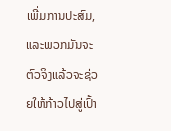ເພີ່ມການປະສົມ, ແລະພວກມັນຈະຕົວຈິງແລ້ວຈະຊ່ວຍໃຫ້ກ້າວໄປສູ່ເປົ້າ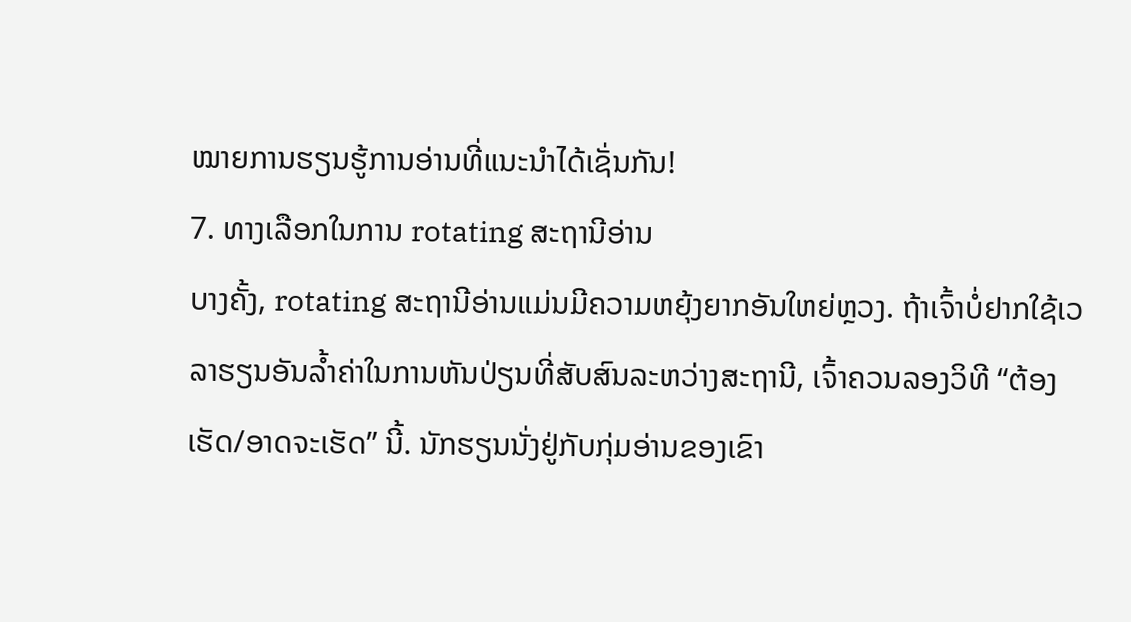ໝາຍການຮຽນຮູ້ການອ່ານທີ່ແນະນຳໄດ້ເຊັ່ນກັນ!
7. ທາງເລືອກໃນການ rotating ສະຖານີອ່ານ
ບາງຄັ້ງ, rotating ສະຖານີອ່ານແມ່ນມີຄວາມຫຍຸ້ງຍາກອັນໃຫຍ່ຫຼວງ. ຖ້າເຈົ້າບໍ່ຢາກໃຊ້ເວລາຮຽນອັນລ້ຳຄ່າໃນການຫັນປ່ຽນທີ່ສັບສົນລະຫວ່າງສະຖານີ, ເຈົ້າຄວນລອງວິທີ “ຕ້ອງເຮັດ/ອາດຈະເຮັດ” ນີ້. ນັກຮຽນນັ່ງຢູ່ກັບກຸ່ມອ່ານຂອງເຂົາ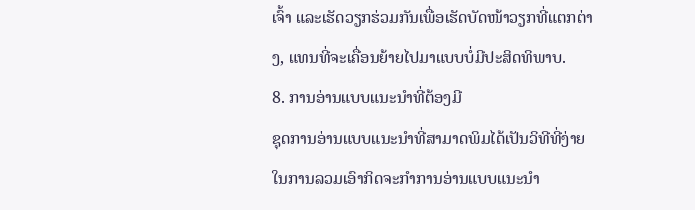ເຈົ້າ ແລະເຮັດວຽກຮ່ວມກັນເພື່ອເຮັດບັດໜ້າວຽກທີ່ແຕກຕ່າງ, ແທນທີ່ຈະເຄື່ອນຍ້າຍໄປມາແບບບໍ່ມີປະສິດທິພາບ.
8. ການອ່ານແບບແນະນຳທີ່ຕ້ອງມີ
ຊຸດການອ່ານແບບແນະນຳທີ່ສາມາດພິມໄດ້ເປັນວິທີທີ່ງ່າຍໃນການລວມເອົາກິດຈະກຳການອ່ານແບບແນະນຳ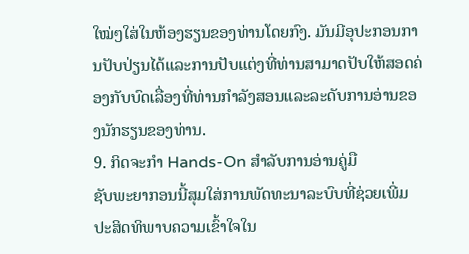ໃໝ່ໆໃສ່ໃນຫ້ອງຮຽນຂອງທ່ານໂດຍກົງ. ມັນມີອຸປະກອນການປັບປ່ຽນໄດ້ແລະການປັບແຕ່ງທີ່ທ່ານສາມາດປັບໃຫ້ສອດຄ່ອງກັບບົດເລື່ອງທີ່ທ່ານກໍາລັງສອນແລະລະດັບການອ່ານຂອງນັກຮຽນຂອງທ່ານ.
9. ກິດຈະກໍາ Hands-On ສໍາລັບການອ່ານຄູ່ມື
ຊັບພະຍາກອນນີ້ສຸມໃສ່ການພັດທະນາລະບົບທີ່ຊ່ວຍເພີ່ມປະສິດທິພາບຄວາມເຂົ້າໃຈໃນ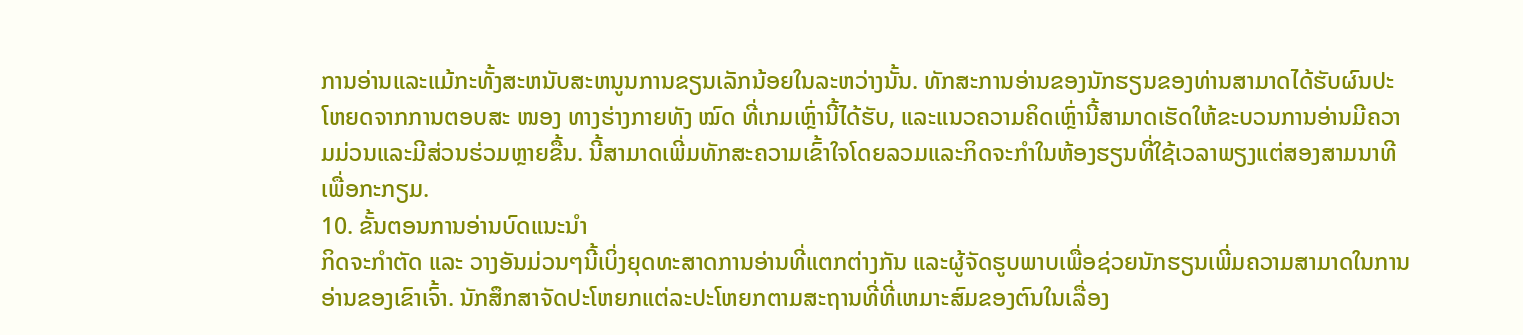ການອ່ານແລະແມ້ກະທັ້ງສະຫນັບສະຫນູນການຂຽນເລັກນ້ອຍໃນລະຫວ່າງນັ້ນ. ທັກສະການອ່ານຂອງນັກຮຽນຂອງທ່ານສາມາດໄດ້ຮັບຜົນປະໂຫຍດຈາກການຕອບສະ ໜອງ ທາງຮ່າງກາຍທັງ ໝົດ ທີ່ເກມເຫຼົ່ານີ້ໄດ້ຮັບ, ແລະແນວຄວາມຄິດເຫຼົ່ານີ້ສາມາດເຮັດໃຫ້ຂະບວນການອ່ານມີຄວາມມ່ວນແລະມີສ່ວນຮ່ວມຫຼາຍຂື້ນ. ນີ້ສາມາດເພີ່ມທັກສະຄວາມເຂົ້າໃຈໂດຍລວມແລະກິດຈະກໍາໃນຫ້ອງຮຽນທີ່ໃຊ້ເວລາພຽງແຕ່ສອງສາມນາທີເພື່ອກະກຽມ.
10. ຂັ້ນຕອນການອ່ານບົດແນະນຳ
ກິດຈະກຳຕັດ ແລະ ວາງອັນມ່ວນໆນີ້ເບິ່ງຍຸດທະສາດການອ່ານທີ່ແຕກຕ່າງກັນ ແລະຜູ້ຈັດຮູບພາບເພື່ອຊ່ວຍນັກຮຽນເພີ່ມຄວາມສາມາດໃນການອ່ານຂອງເຂົາເຈົ້າ. ນັກສຶກສາຈັດປະໂຫຍກແຕ່ລະປະໂຫຍກຕາມສະຖານທີ່ທີ່ເຫມາະສົມຂອງຕົນໃນເລື່ອງ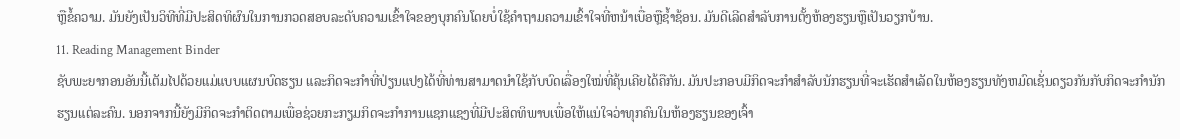ຫຼືຂໍ້ຄວາມ. ມັນຍັງເປັນວິທີທີ່ມີປະສິດທິຜົນໃນການກວດສອບລະດັບຄວາມເຂົ້າໃຈຂອງບຸກຄົນໂດຍບໍ່ໃຊ້ຄໍາຖາມຄວາມເຂົ້າໃຈທີ່ຫນ້າເບື່ອຫຼືຊ້ຳຊ້ອນ. ມັນດີເລີດສໍາລັບການຕັ້ງຫ້ອງຮຽນຫຼືເປັນວຽກບ້ານ.
11. Reading Management Binder
ຊັບພະຍາກອນອັນນີ້ເຕັມໄປດ້ວຍແມ່ແບບແຜນບົດຮຽນ ແລະກິດຈະກຳທີ່ປ່ຽນແປງໄດ້ທີ່ທ່ານສາມາດນຳໃຊ້ກັບບົດເລື່ອງໃໝ່ທີ່ຄຸ້ນເຄີຍໄດ້ຄືກັນ. ມັນປະກອບມີກິດຈະກໍາສໍາລັບນັກຮຽນທີ່ຈະເຮັດສໍາເລັດໃນຫ້ອງຮຽນທັງຫມົດເຊັ່ນດຽວກັນກັບກິດຈະກໍານັກຮຽນແຕ່ລະຄົນ. ນອກຈາກນີ້ຍັງມີກິດຈະກໍາຕິດຕາມເພື່ອຊ່ວຍກະກຽມກິດຈະກໍາການແຊກແຊງທີ່ມີປະສິດທິພາບເພື່ອໃຫ້ແນ່ໃຈວ່າທຸກຄົນໃນຫ້ອງຮຽນຂອງເຈົ້າ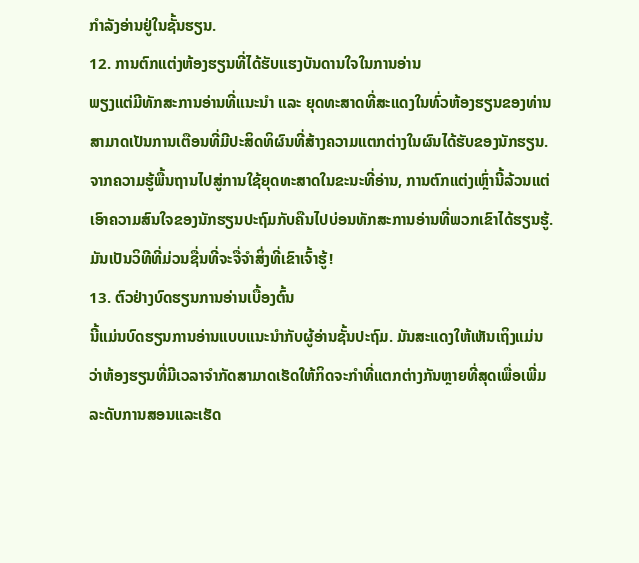ກໍາລັງອ່ານຢູ່ໃນຊັ້ນຮຽນ.
12. ການຕົກແຕ່ງຫ້ອງຮຽນທີ່ໄດ້ຮັບແຮງບັນດານໃຈໃນການອ່ານ
ພຽງແຕ່ມີທັກສະການອ່ານທີ່ແນະນຳ ແລະ ຍຸດທະສາດທີ່ສະແດງໃນທົ່ວຫ້ອງຮຽນຂອງທ່ານສາມາດເປັນການເຕືອນທີ່ມີປະສິດທິຜົນທີ່ສ້າງຄວາມແຕກຕ່າງໃນຜົນໄດ້ຮັບຂອງນັກຮຽນ. ຈາກຄວາມຮູ້ພື້ນຖານໄປສູ່ການໃຊ້ຍຸດທະສາດໃນຂະນະທີ່ອ່ານ, ການຕົກແຕ່ງເຫຼົ່ານີ້ລ້ວນແຕ່ເອົາຄວາມສົນໃຈຂອງນັກຮຽນປະຖົມກັບຄືນໄປບ່ອນທັກສະການອ່ານທີ່ພວກເຂົາໄດ້ຮຽນຮູ້. ມັນເປັນວິທີທີ່ມ່ວນຊື່ນທີ່ຈະຈື່ຈໍາສິ່ງທີ່ເຂົາເຈົ້າຮູ້!
13. ຕົວຢ່າງບົດຮຽນການອ່ານເບື້ອງຕົ້ນ
ນີ້ແມ່ນບົດຮຽນການອ່ານແບບແນະນຳກັບຜູ້ອ່ານຊັ້ນປະຖົມ. ມັນສະແດງໃຫ້ເຫັນເຖິງແມ່ນວ່າຫ້ອງຮຽນທີ່ມີເວລາຈໍາກັດສາມາດເຮັດໃຫ້ກິດຈະກໍາທີ່ແຕກຕ່າງກັນຫຼາຍທີ່ສຸດເພື່ອເພີ່ມລະດັບການສອນແລະເຮັດ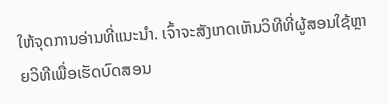ໃຫ້ຈຸດການອ່ານທີ່ແນະນໍາ. ເຈົ້າຈະສັງເກດເຫັນວິທີທີ່ຜູ້ສອນໃຊ້ຫຼາຍວິທີເພື່ອເຮັດບົດສອນ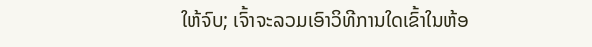ໃຫ້ຈົບ; ເຈົ້າຈະລວມເອົາວິທີການໃດເຂົ້າໃນຫ້ອ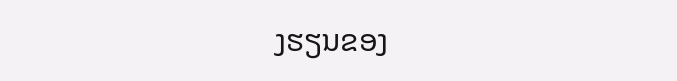ງຮຽນຂອງ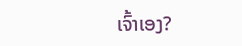ເຈົ້າເອງ?